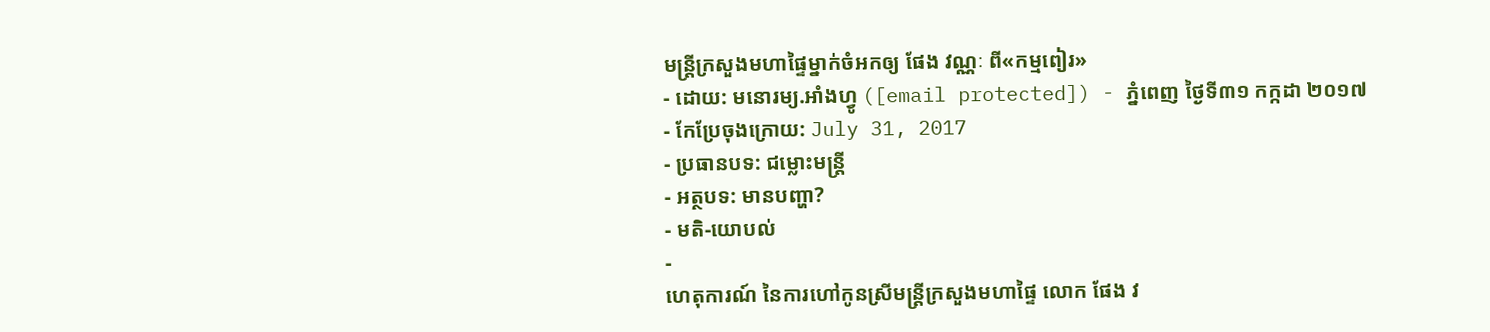មន្ត្រីក្រសួងមហាផ្ទៃម្នាក់ចំអកឲ្យ ផែង វណ្ណៈ ពី«កម្មពៀរ»
- ដោយ: មនោរម្យ.អាំងហ្វូ ([email protected]) - ភ្នំពេញ ថ្ងៃទី៣១ កក្កដា ២០១៧
- កែប្រែចុងក្រោយ: July 31, 2017
- ប្រធានបទ: ជម្លោះមន្ត្រី
- អត្ថបទ: មានបញ្ហា?
- មតិ-យោបល់
-
ហេតុការណ៍ នៃការហៅកូនស្រីមន្ត្រីក្រសួងមហាផ្ទៃ លោក ផែង វ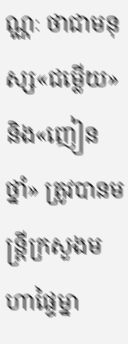ណ្ណៈ ថាជាមនុស្ស«ជម្លើយ» និង«ញៀនថ្នាំ» ត្រូវបានមន្ត្រីក្រសួងមហាផ្ទៃម្នា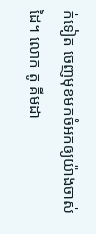ក់ទៀត ចេញមុខមកចំអកឲ្យយ៉ាងចាស់ដៃ។ លោក តូ គីមដា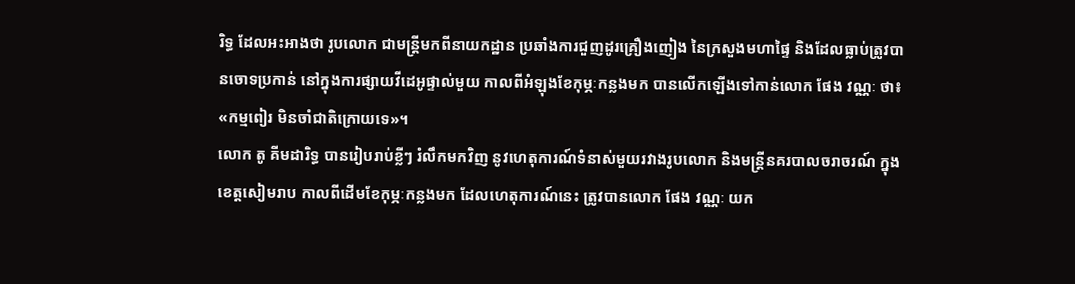រិទ្ធ ដែលអះអាងថា រូបលោក ជាមន្ត្រីមកពីនាយកដ្ឋាន ប្រឆាំងការជួញដូរគ្រឿងញៀង នៃក្រសួងមហាផ្ទៃ និងដែលធ្លាប់ត្រូវបានចោទប្រកាន់ នៅក្នុងការផ្សាយវីដេអូផ្ទាល់មួយ កាលពីអំឡុងខែកុម្ភៈកន្លងមក បានលើកឡើងទៅកាន់លោក ផែង វណ្ណៈ ថា៖ «កម្មពៀរ មិនចាំជាតិក្រោយទេ»។
លោក តូ គីមដារិទ្ធ បានរៀបរាប់ខ្លីៗ រំលឹកមកវិញ នូវហេតុការណ៍ទំនាស់មួយរវាងរូបលោក និងមន្ត្រីនគរបាលចរាចរណ៍ ក្នុងខេត្តសៀមរាប កាលពីដើមខែកុម្ភៈកន្លងមក ដែលហេតុការណ៍នេះ ត្រូវបានលោក ផែង វណ្ណៈ យក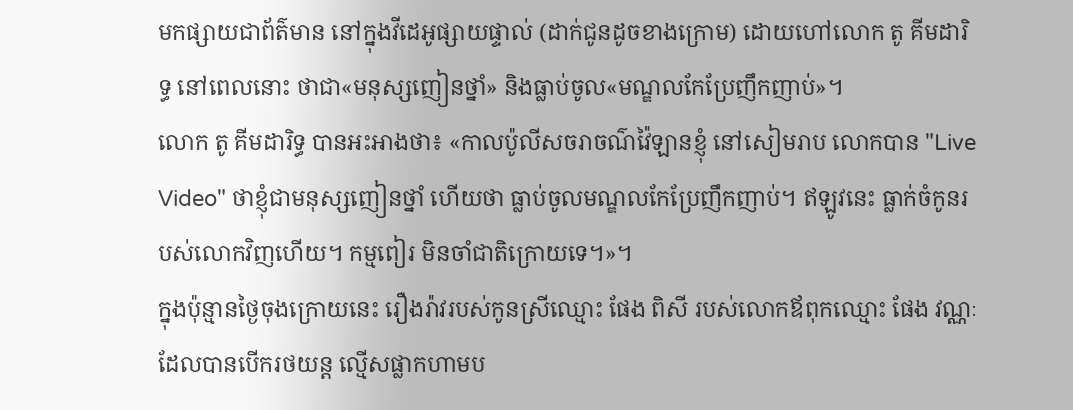មកផ្សាយជាព័ត៌មាន នៅក្នុងវីដេអូផ្សាយផ្ទាល់ (ដាក់ជូនដូចខាងក្រោម) ដោយហៅលោក តូ គីមដារិទ្ធ នៅពេលនោះ ថាជា«មនុស្សញៀនថ្នាំ» និងធ្លាប់ចូល«មណ្ឌលកែប្រែញឹកញាប់»។
លោក តូ គីមដារិទ្ធ បានអះអាងថា៖ «កាលប៉ូលីសចរាចណ៌វ៉ៃឡានខ្ញុំ នៅសៀមរាប លោកបាន "Live Video" ថាខ្ញុំជាមនុស្សញៀនថ្នាំ ហើយថា ធ្លាប់ចូលមណ្ឌលកែប្រែញឹកញាប់។ ឥឡូវនេះ ធ្លាក់ចំកូនរបស់លោកវិញហើយ។ កម្មពៀរ មិនចាំជាតិក្រោយទេ។»។
ក្នុងប៉ុន្មានថ្ងៃចុងក្រោយនេះ រឿងរ៉ាវរបស់កូនស្រីឈ្មោះ ផែង ពិសី របស់លោកឪពុកឈ្មោះ ផែង វណ្ណៈ ដែលបានបើករថយន្ដ ល្មើសផ្លាកហាមប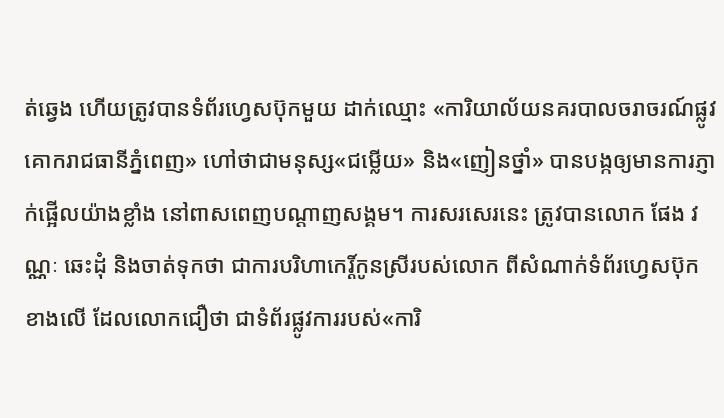ត់ឆ្វេង ហើយត្រូវបានទំព័រហ្វេសប៊ុកមួយ ដាក់ឈ្មោះ «ការិយាល័យនគរបាលចរាចរណ៍ផ្លូវគោករាជធានីភ្នំពេញ» ហៅថាជាមនុស្ស«ជម្លើយ» និង«ញៀនថ្នាំ» បានបង្កឲ្យមានការភ្ញាក់ផ្អើលយ៉ាងខ្លាំង នៅពាសពេញបណ្ដាញសង្គម។ ការសរសេរនេះ ត្រូវបានលោក ផែង វណ្ណៈ ឆេះដុំ និងចាត់ទុកថា ជាការបរិហាកេរ្ដិ៍កូនស្រីរបស់លោក ពីសំណាក់ទំព័រហ្វេសប៊ុកខាងលើ ដែលលោកជឿថា ជាទំព័រផ្លូវការរបស់«ការិ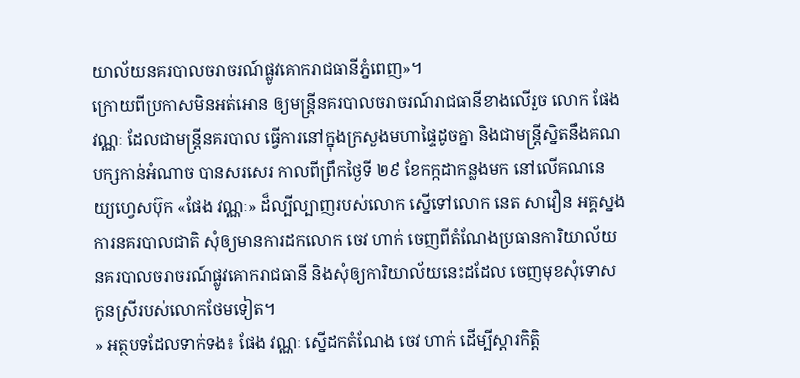យាល័យនគរបាលចរាចរណ៍ផ្លូវគោករាជធានីភ្នំពេញ»។
ក្រោយពីប្រកាសមិនអត់អោន ឲ្យមន្ត្រីនគរបាលចរាចរណ៍រាជធានីខាងលើរួច លោក ផែង វណ្ណៈ ដែលជាមន្ត្រីនគរបាល ធ្វើការនៅក្នុងក្រសួងមហាផ្ទៃដូចគ្នា និងជាមន្ត្រីស្និតនឹងគណបក្សកាន់អំណាច បានសរសេរ កាលពីព្រឹកថ្ងៃទី ២៩ ខែកក្កដាកន្លងមក នៅលើគណនេយ្យហ្វេសប៊ុក «ផែង វណ្ណៈ» ដ៏ល្បីល្បាញរបស់លោក ស្នើទៅលោក នេត សាវឿន អគ្គស្នងការនគរបាលជាតិ សុំឲ្យមានការដកលោក ចេវ ហាក់ ចេញពីតំណែងប្រធានការិយាល័យ នគរបាលចរាចរណ៍ផ្លូវគោករាជធានី និងសុំឲ្យការិយាល័យនេះដដែល ចេញមុខសុំទោសកូនស្រីរបស់លោកថែមទៀត។
» អត្ថបទដែលទាក់ទង៖ ផែង វណ្ណៈ ស្នើដកតំណែង ចេវ ហាក់ ដើម្បីស្ដារកិត្តិ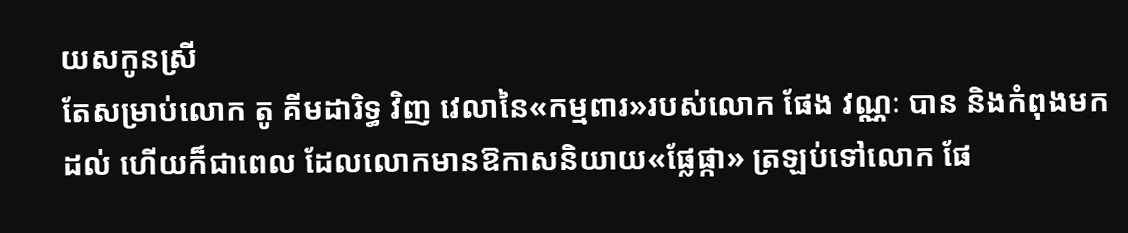យសកូនស្រី
តែសម្រាប់លោក តូ គីមដារិទ្ធ វិញ វេលានៃ«កម្មពារ»របស់លោក ផែង វណ្ណៈ បាន និងកំពុងមកដល់ ហើយក៏ជាពេល ដែលលោកមានឱកាសនិយាយ«ផ្លែផ្កា» ត្រឡប់ទៅលោក ផែ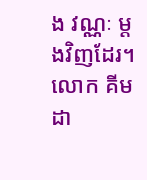ង វណ្ណៈ ម្ដងវិញដែរ។ លោក គីមដា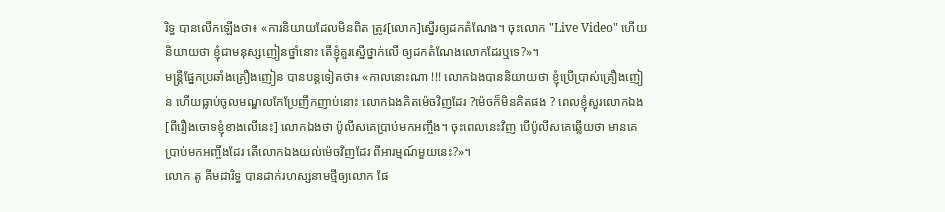រិទ្ធ បានលើកឡើងថា៖ «ការនិយាយដែលមិនពិត ត្រូវ[លោក]ស្នើរឲ្យដកតំណែង។ ចុះលោក "Live Video" ហើយនិយាយថា ខ្ញុំជាមនុស្សញៀនថ្នាំនោះ តើខ្ញុំគួរស្នើថ្នាក់លើ ឲ្យដកតំណែងលោកដែរឬទេ?»។
មន្ត្រីផ្នែកប្រឆាំងគ្រឿងញៀន បានបន្តទៀតថា៖ «កាលនោះណា !!! លោកឯងបាននិយាយថា ខ្ញុំប្រើប្រាស់គ្រឿងញៀន ហើយធ្លាប់ចូលមណ្ឌលកែប្រែញឹកញាប់នោះ លោកឯងគិតម៉េចវិញដែរ ?ម៉េចក៏មិនគិតផង ? ពេលខ្ញុំសួរលោកឯង [ពីរឿងចោទខ្ញុំខាងលើនេះ] លោកឯងថា ប៉ូលីសគេប្រាប់មកអញ្ចឹង។ ចុះពេលនេះវិញ បើប៉ូលីសគេឆ្លើយថា មានគេប្រាប់មកអញ្ចឹងដែរ តើលោកឯងយល់ម៉េចវិញដែរ ពីអារម្មណ៍មួយនេះ?»។
លោក តូ គីមដារិទ្ធ បានដាក់រហស្សនាមថ្មីឲ្យលោក ផែ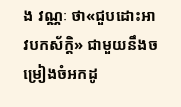ង វណ្ណៈ ថា«ជួបដោះអាវបកស័ក្ដិ» ជាមួយនឹងចម្រៀងចំអកដូ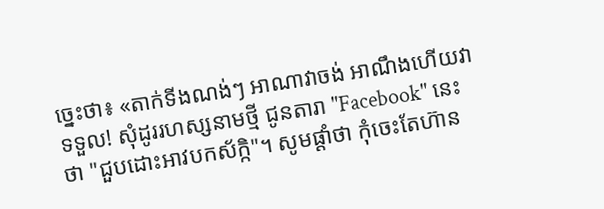ច្នេះថា៖ «តាក់ទីងណង់ៗ អាណាវាចង់ អាណឹងហើយវាទទួល! សុំដូររហស្សនាមថ្មី ជូនតារា "Facebook" នេះថា "ជួបដោះអាវបកស័ក្កិ"។ សូមផ្ដាំថា កុំចេះតែហ៊ាន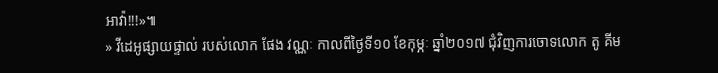អាវ៉ា!!!»៕
» វីដេអូផ្សាយផ្ទាល់ របស់លោក ផែង វណ្ណៈ កាលពីថ្ងៃទី១០ ខែកុម្ភៈ ឆ្នាំ២០១៧ ជុំវិញការចោទលោក តូ គីម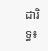ដារិទ្ធ៖